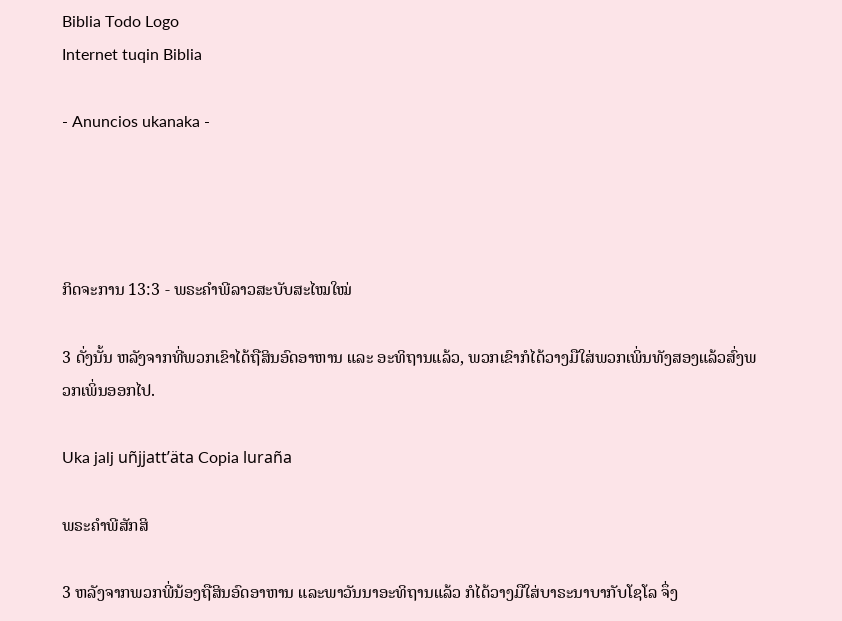Biblia Todo Logo
Internet tuqin Biblia

- Anuncios ukanaka -




ກິດຈະການ 13:3 - ພຣະຄຳພີລາວສະບັບສະໄໝໃໝ່

3 ດັ່ງນັ້ນ ຫລັງຈາກທີ່ພວກເຂົາໄດ້ຖືສິນອົດອາຫານ ແລະ ອະທິຖານແລ້ວ, ພວກເຂົາກໍໄດ້ວາງມືໃສ່ພວກເພິ່ນທັງສອງແລ້ວສົ່ງພວກເພິ່ນອອກໄປ.

Uka jalj uñjjattʼäta Copia luraña

ພຣະຄຳພີສັກສິ

3 ຫລັງຈາກພວກພີ່ນ້ອງຖືສິນອົດອາຫານ ແລະພາວັນນາອະທິຖານແລ້ວ ກໍໄດ້ວາງມືໃສ່ບາຣະນາບາກັບໂຊໂລ ຈຶ່ງ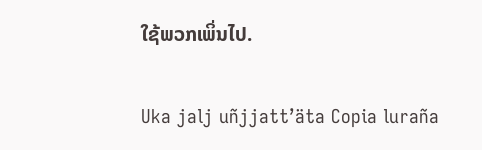ໃຊ້ພວກເພິ່ນໄປ.

Uka jalj uñjjattʼäta Copia luraña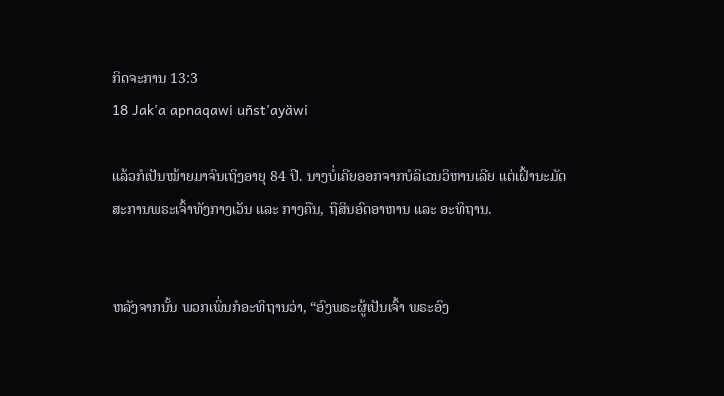ກິດຈະການ 13:3
18 Jak'a apnaqawi uñst'ayäwi

ແລ້ວກໍເປັນໝ້າຍມາຈົນເຖິງອາຍຸ 84 ປີ. ນາງບໍ່ເຄີຍອອກຈາກບໍລິເວນວິຫານເລີຍ ແຕ່ເຝົ້ານະມັດສະການພຣະເຈົ້າທັງກາງເວັນ ແລະ ກາງຄືນ, ຖືສິນອົດອາຫານ ແລະ ອະທິຖານ.


ຫລັງຈາກນັ້ນ ພວກເພິ່ນກໍອະທິຖານວ່າ, “ອົງພຣະຜູ້ເປັນເຈົ້າ ພຣະອົງ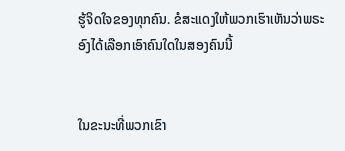ຮູ້ຈິດໃຈຂອງທຸກຄົນ. ຂໍສະແດງໃຫ້ພວກເຮົາເຫັນວ່າພຣະອົງໄດ້ເລືອກເອົາຄົນໃດໃນສອງຄົນນີ້


ໃນຂະນະທີ່ພວກເຂົາ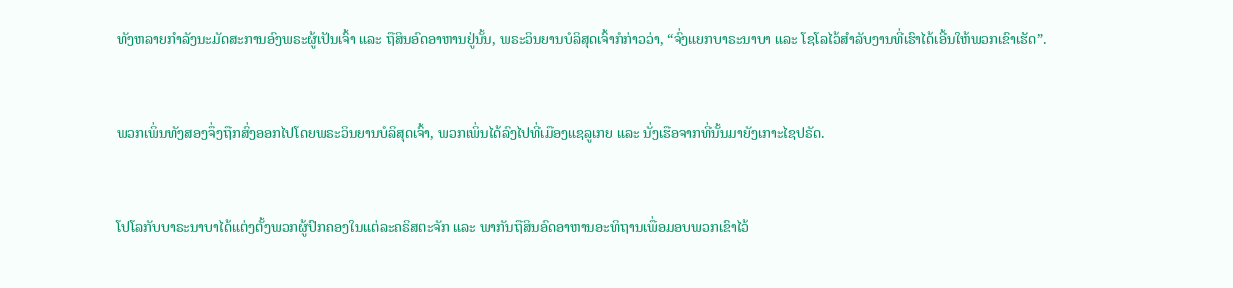ທັງຫລາຍກຳລັງນະມັດສະການອົງພຣະຜູ້ເປັນເຈົ້າ ແລະ ຖືສິນອົດອາຫານຢູ່ນັ້ນ, ພຣະວິນຍານບໍລິສຸດເຈົ້າກໍກ່າວວ່າ, “ຈົ່ງແຍກບາຣະນາບາ ແລະ ໂຊໂລໄວ້ສຳລັບງານທີ່ເຮົາໄດ້ເອີ້ນໃຫ້ພວກເຂົາເຮັດ”.


ພວກເພິ່ນທັງສອງຈຶ່ງຖືກສົ່ງອອກໄປໂດຍພຣະວິນຍານບໍລິສຸດເຈົ້າ, ພວກເພິ່ນໄດ້ລົງໄປທີ່ເມືອງແຊລູເກຍ ແລະ ນັ່ງເຮືອຈາກທີ່ນັ້ນມາຍັງເກາະໄຊປຣັດ.


ໂປໂລກັບບາຣະນາບາໄດ້ແຕ່ງຕັ້ງພວກຜູ້ປົກຄອງໃນແຕ່ລະຄຣິສຕະຈັກ ແລະ ພາກັນຖືສິນອົດອາຫານອະທິຖານເພື່ອມອບພວກເຂົາໄວ້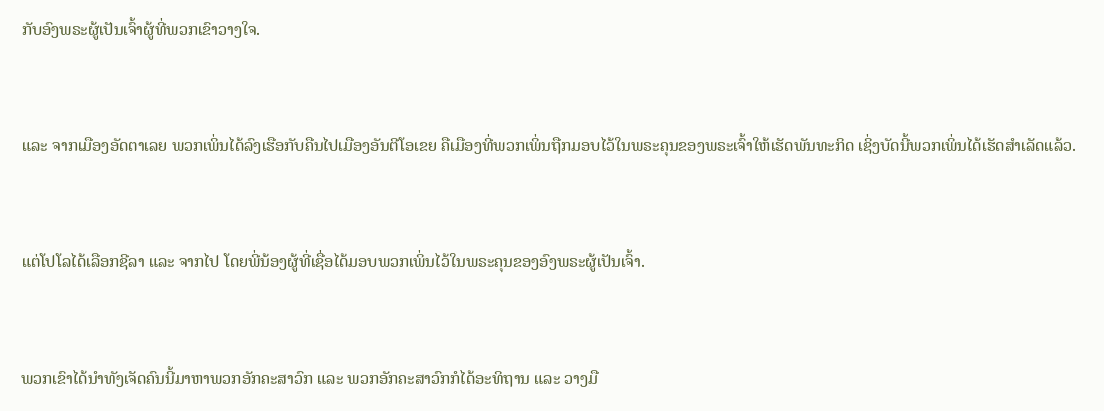ກັບອົງພຣະຜູ້ເປັນເຈົ້າຜູ້ທີ່ພວກເຂົາວາງໃຈ.


ແລະ ຈາກເມືອງອັດຕາເລຍ ພວກເພິ່ນໄດ້ລົງເຮືອກັບຄືນໄປເມືອງອັນຕີໂອເຂຍ ຄືເມືອງທີ່ພວກເພິ່ນຖືກມອບໄວ້ໃນພຣະຄຸນຂອງພຣະເຈົ້າໃຫ້ເຮັດພັນທະກິດ ເຊິ່ງບັດນີ້ພວກເພິ່ນໄດ້ເຮັດສຳເລັດແລ້ວ.


ແຕ່ໂປໂລໄດ້ເລືອກຊີລາ ແລະ ຈາກໄປ ໂດຍພີ່ນ້ອງຜູ້ທີ່ເຊື່ອໄດ້ມອບພວກເພິ່ນໄວ້ໃນພຣະຄຸນຂອງອົງພຣະຜູ້ເປັນເຈົ້າ.


ພວກເຂົາໄດ້ນຳທັງເຈັດຄົນນີ້ມາຫາພວກອັກຄະສາວົກ ແລະ ພວກອັກຄະສາວົກກໍໄດ້ອະທິຖານ ແລະ ວາງມື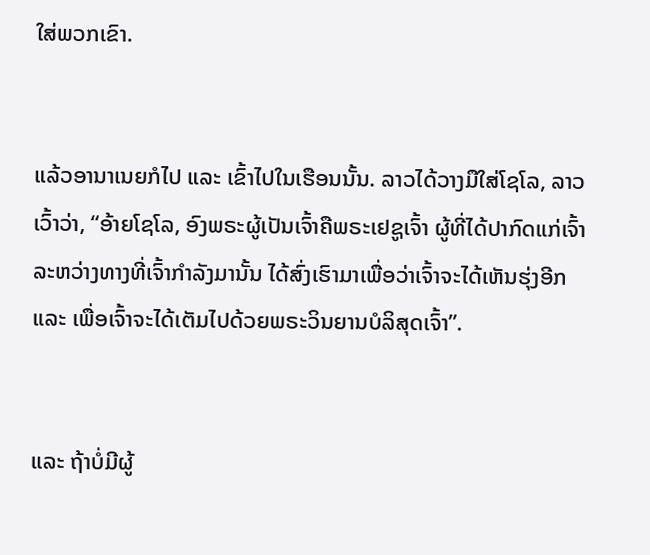ໃສ່ພວກເຂົາ.


ແລ້ວອານາເນຍກໍໄປ ແລະ ເຂົ້າໄປໃນເຮືອນນັ້ນ. ລາວໄດ້ວາງມືໃສ່ໂຊໂລ, ລາວເວົ້າວ່າ, “ອ້າຍໂຊໂລ, ອົງພຣະຜູ້ເປັນເຈົ້າຄືພຣະເຢຊູເຈົ້າ ຜູ້ທີ່ໄດ້ປາກົດແກ່ເຈົ້າລະຫວ່າງທາງທີ່ເຈົ້າກຳລັງມານັ້ນ ໄດ້ສົ່ງເຮົາມາເພື່ອວ່າເຈົ້າຈະໄດ້ເຫັນຮຸ່ງອີກ ແລະ ເພື່ອເຈົ້າຈະໄດ້ເຕັມໄປດ້ວຍພຣະວິນຍານບໍລິສຸດເຈົ້າ”.


ແລະ ຖ້າບໍ່ມີຜູ້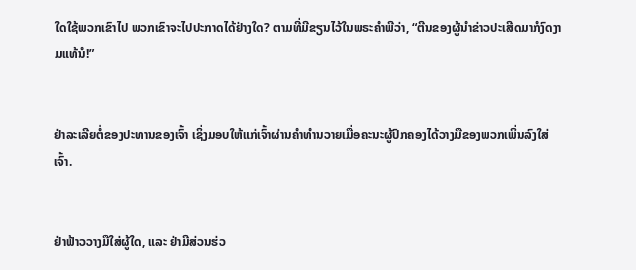ໃດໃຊ້ພວກເຂົາໄປ ພວກເຂົາຈະໄປປະກາດໄດ້ຢ່າງໃດ? ຕາມທີ່ມີຂຽນໄວ້ໃນພຣະຄຳພີວ່າ, “ຕີນຂອງຜູ້ນຳຂ່າວປະເສີດມາກໍງົດງາມແທ້ນໍ!”


ຢ່າລະເລີຍຕໍ່ຂອງປະທານຂອງເຈົ້າ ເຊິ່ງມອບໃຫ້ແກ່ເຈົ້າຜ່ານຄຳທຳນວາຍເມື່ອຄະນະຜູ້ປົກຄອງໄດ້ວາງມືຂອງພວກເພິ່ນລົງໃສ່ເຈົ້າ.


ຢ່າຟ້າວວາງມືໃສ່ຜູ້ໃດ, ແລະ ຢ່າມີສ່ວນຮ່ວ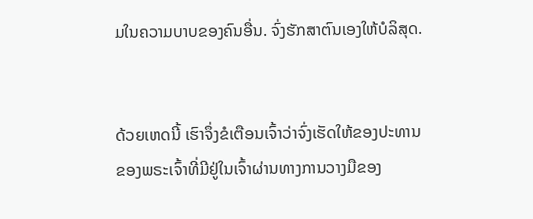ມໃນຄວາມບາບຂອງຄົນອື່ນ. ຈົ່ງຮັກສາຕົນເອງໃຫ້ບໍລິສຸດ.


ດ້ວຍເຫດນີ້ ເຮົາຈຶ່ງຂໍເຕືອນເຈົ້າວ່າຈົ່ງເຮັດໃຫ້ຂອງປະທານຂອງພຣະເຈົ້າທີ່ມີຢູ່ໃນເຈົ້າຜ່ານທາງການວາງມືຂອງ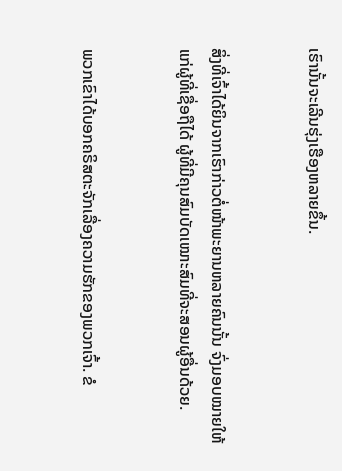ເຮົານັ້ນຈະເລີນຮຸ່ງເຮືອງຫລາຍຂຶ້ນ.


ສິ່ງທີ່ເຈົ້າໄດ້ຍິນຈາກເຮົາກ່າວຕໍ່ໜ້າພະຍານຫລາຍຄົນນັ້ນ ຈົ່ງມອບໝາຍໃຫ້ແກ່ຜູ້ທີ່ເຊື່ອຖືໄດ້ ຜູ້ທີ່ມີຄຸນສົມບັດເໝາະສົມທີ່ຈະສອນຜູ້ອື່ນດ້ວຍ.


ພວກເຂົາໄດ້ບອກຄຣິສຕະຈັກເລື່ອງຄວາມຮັກຂອງພວກເຈົ້າ. ຂໍ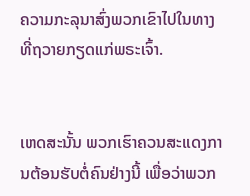ຄວາມກະລຸນາສົ່ງພວກເຂົາໄປໃນທາງທີ່ຖວາຍກຽດແກ່ພຣະເຈົ້າ.


ເຫດສະນັ້ນ ພວກເຮົາຄວນສະແດງການຕ້ອນຮັບຕໍ່ຄົນຢ່າງນີ້ ເພື່ອວ່າພວກ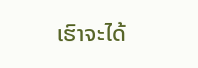ເຮົາຈະໄດ້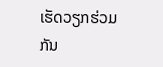ເຮັດວຽກຮ່ວມກັນ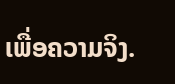ເພື່ອຄວາມຈິງ.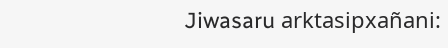Jiwasaru arktasipxañani: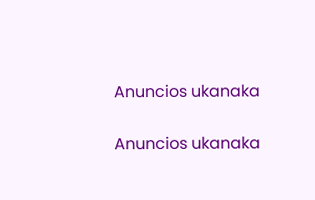Anuncios ukanaka


Anuncios ukanaka